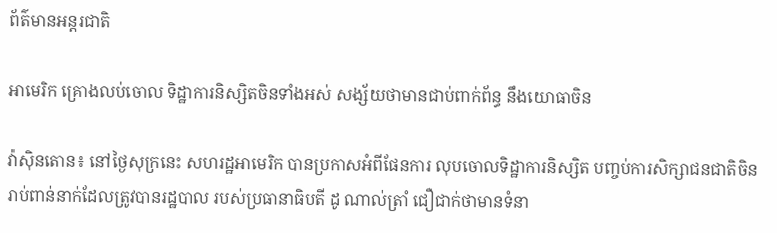ព័ត៌មានអន្តរជាតិ

អាមេរិក គ្រោងលប់ចោល ទិដ្ឋាការនិស្សិតចិនទាំងអស់ សង្ស័យថាមានជាប់ពាក់ព័ន្ធ នឹងយោធាចិន

វ៉ាស៊ិនតោន៖ នៅថ្ងៃសុក្រនេះ សហរដ្ឋអាមេរិក បានប្រកាសអំពីផែនការ លុបចោលទិដ្ឋាការនិស្សិត បញ្ចប់ការសិក្សាជនជាតិចិន រាប់ពាន់នាក់ដែលត្រូវបានរដ្ឋបាល របស់ប្រធានាធិបតី ដូ ណាល់ត្រាំ ជឿជាក់ថាមានទំនា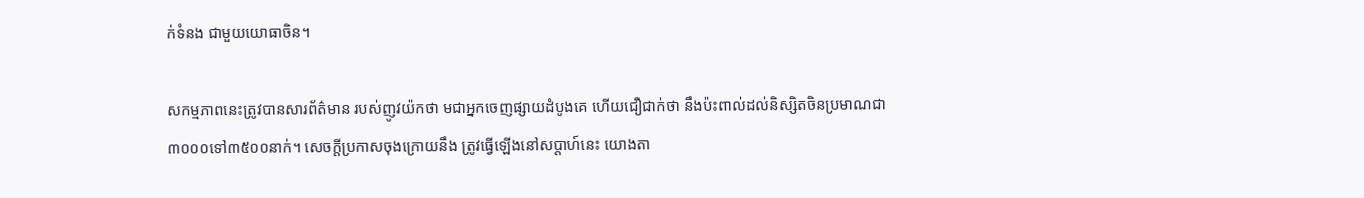ក់ទំនង ជាមួយយោធាចិន។

សកម្មភាពនេះត្រូវបានសារព័ត៌មាន របស់ញូវយ៉កថា មជាអ្នកចេញផ្សាយដំបូងគេ ហើយជឿជាក់ថា នឹងប៉ះពាល់ដល់និស្សិតចិនប្រមាណជា ៣០០០ទៅ៣៥០០នាក់។ សេចក្តីប្រកាសចុងក្រោយនឹង ត្រូវធ្វើឡើងនៅសប្តាហ៍នេះ យោងតា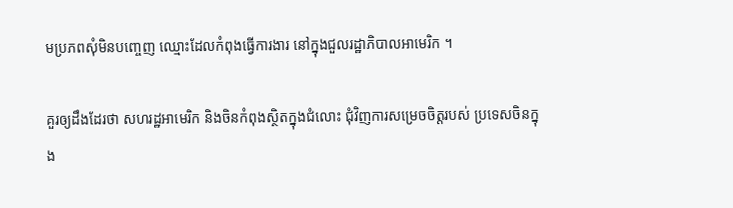មប្រភពសុំមិនបញ្ចេញ ឈ្មោះដែលកំពុងធ្វើការងារ នៅក្នុងជួលរដ្ឋាភិបាលអាមេរិក ។

គួរឲ្យដឹងដែរថា សហរដ្ឋអាមេរិក និងចិនកំពុងស្ថិតក្នុងជំលោះ ជុំវិញការសម្រេចចិត្តរបស់ ប្រទេសចិនក្នុង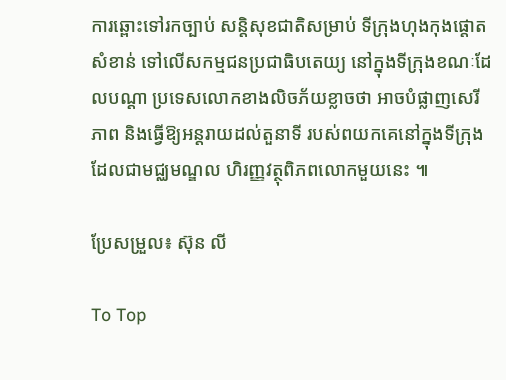ការឆ្ពោះទៅរកច្បាប់ សន្តិសុខជាតិសម្រាប់ ទីក្រុងហុងកុងផ្តោតសំខាន់ ទៅលើសកម្មជនប្រជាធិបតេយ្យ នៅក្នុងទីក្រុងខណៈដែលបណ្តា ប្រទេសលោកខាងលិចភ័យខ្លាចថា អាចបំផ្លាញសេរីភាព និងធ្វើឱ្យអន្តរាយដល់តួនាទី របស់ពយកគេនៅក្នុងទីក្រុង ដែលជាមជ្ឈមណ្ឌល ហិរញ្ញវត្ថុពិភពលោកមួយនេះ ៕

ប្រែសម្រួល៖ ស៊ុន លី

To Top